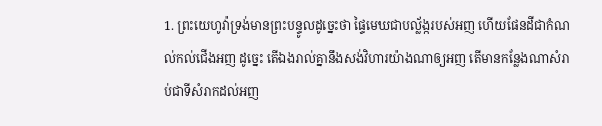1. ព្រះយេហូវ៉ាទ្រង់មានព្រះបន្ទូលដូច្នេះថា ផ្ទៃមេឃជាបល្ល័ង្ករបស់អញ ហើយផែនដីជាកំណល់កល់ជើងអញ ដូច្នេះ តើឯងរាល់គ្នានឹងសង់វិហារយ៉ាងណាឲ្យអញ តើមានកន្លែងណាសំរាប់ជាទីសំរាកដល់អញ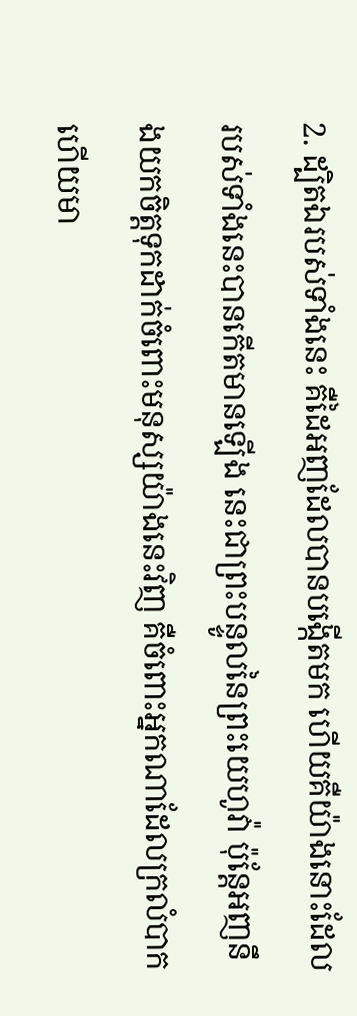2. ដ្បិតឯរបស់ទាំងនេះ គឺដៃអញដែលបានបង្កើតមក ហើយគឺយ៉ាងនោះដែលរបស់ទាំងនេះបានកើតមានឡើង នេះជាព្រះបន្ទូលនៃព្រះយេហូវ៉ា ប៉ុន្តែអញនឹងយកចិត្តទុកដាក់ចំពោះមនុស្សយ៉ាងនេះវិញ គឺចំពោះអ្នកណាដែលក្រលំបាក ហើយមា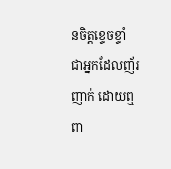នចិត្តខ្ទេចខ្ទាំ ជាអ្នកដែលញ័រញាក់ ដោយឮពា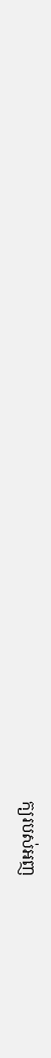ក្យរបស់អញ